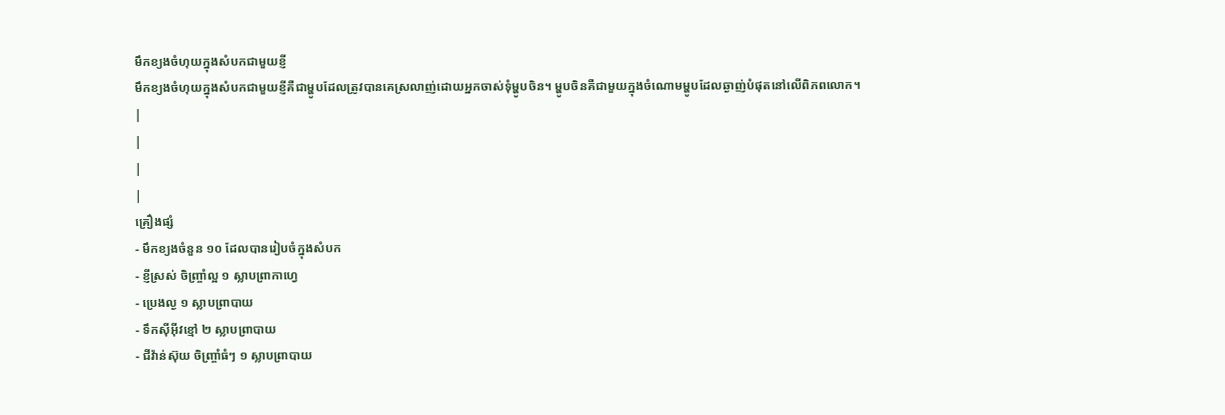មឹកខ្យងចំហុយក្នុងសំបកជាមួយខ្ញី
មឹកខ្យងចំហុយក្នុងសំបកជាមួយខ្ញីគឺជាម្ហូបដែលត្រូវបានគេស្រលាញ់ដោយអ្នកចាស់ទុំម្ហូបចិន។ ម្ហូបចិនគឺជាមួយក្នុងចំណោមម្ហូបដែលឆ្ងាញ់បំផុតនៅលើពិភពលោក។
|
|
|
|
គ្រឿងផ្សំ
- មឹកខ្យងចំនួន ១០ ដែលបានរៀបចំក្នុងសំបក
- ខ្ញីស្រស់ ចិញ្ច្រាំល្អ ១ ស្លាបព្រាកាហ្វេ
- ប្រេងល្ង ១ ស្លាបព្រាបាយ
- ទឹកស៊ីអ៊ីវខ្មៅ ២ ស្លាបព្រាបាយ
- ជីវ៉ាន់ស៊ុយ ចិញ្ច្រាំធំៗ ១ ស្លាបព្រាបាយ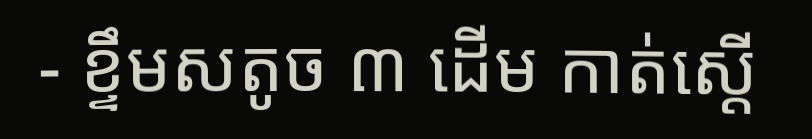- ខ្ទឹមសតូច ៣ ដើម កាត់ស្តើ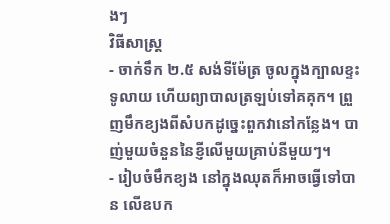ងៗ
វិធីសាស្រ្ត
- ចាក់ទឹក ២.៥ សង់ទីម៉ែត្រ ចូលក្នុងក្បាលខ្ទះទូលាយ ហើយព្យាបាលត្រឡប់ទៅគគុក។ ព្រួញមឹកខ្យងពីសំបកដូច្នេះពួកវានៅកន្លែង។ បាញ់មួយចំនួននៃខ្ញីលើមួយគ្រាប់នីមួយៗ។
- រៀបចំមឹកខ្យង នៅក្នុងឈុតក៏អាចធ្វើទៅបាន លើឧបក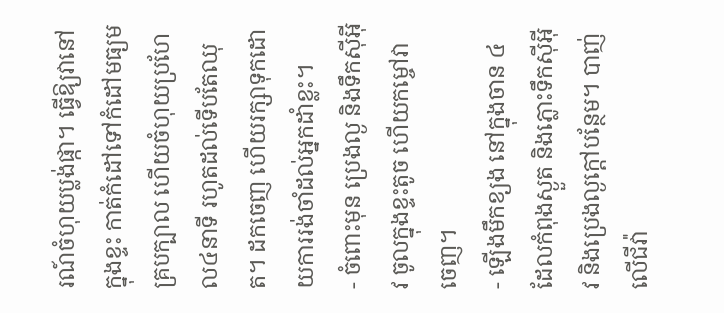រណ៍ចំហុយប្លង់ផ្កា។ ធ្វើឱ្យវានៅក្នុងខ្ទះ កាត់កំដៅទៅកំដៅមធ្យម គ្របក្បាល ហើយចំហុយប្រហែល៤នាទី រហូតដល់ទើបតែឈុត។ ដកចេញ ហើយរក្សាទុកដោយការរង់ចាំដល់អ្នកដាំខ្លះ។
- ចំពោះមុន ប្រេងល្ង និងទឹកស៊ីអ៊ីវ ចូលក្នុងខ្ទះតូច ហើយកម្ចៅវាចេញ។
- ឡើងមឹកខ្យង នៅក្នុងចាន ៤ ដែលកំពុងស្ងួត និងភ្លោះទឹកស៊ីអ៊ីវ និងប្រេងល្ងក្តៅបន្ថែម។ បាញ់លើជីវ៉ា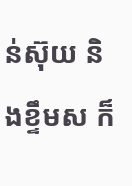ន់ស៊ុយ និងខ្ទឹមស ក៏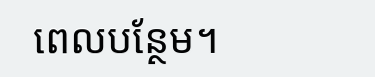ពេលបន្ថែម។